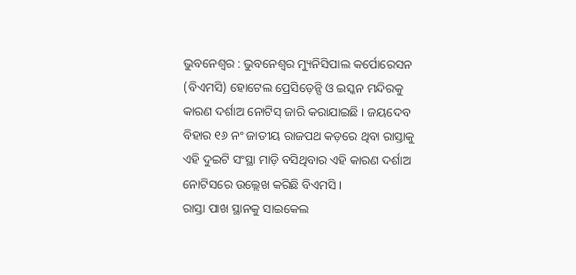ଭୁବନେଶ୍ୱର : ଭୁବନେଶ୍ୱର ମ୍ୟୁନିସିପାଲ କର୍ପୋରେସନ (ବିଏମସି) ହୋଟେଲ ପ୍ରେସିଡ଼େନ୍ସି ଓ ଇସ୍କନ ମନ୍ଦିରକୁ କାରଣ ଦର୍ଶାଅ ନୋଟିସ୍ ଜାରି କରାଯାଇଛି । ଜୟଦେବ ବିହାର ୧୬ ନଂ ଜାତୀୟ ରାଜପଥ କଡ଼ରେ ଥିବା ରାସ୍ତାକୁ ଏହି ଦୁଇଟି ସଂସ୍ଥା ମାଡ଼ି ବସିଥିବାର ଏହି କାରଣ ଦର୍ଶାଅ ନୋଟିସରେ ଉଲ୍ଲେଖ କରିଛି ବିଏମସି ।
ରାସ୍ତା ପାଖ ସ୍ଥାନକୁ ସାଇକେଲ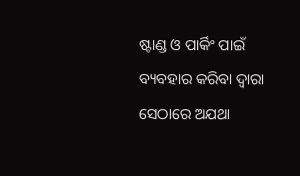ଷ୍ଟାଣ୍ଡ ଓ ପାର୍କିଂ ପାଇଁ ବ୍ୟବହାର କରିବା ଦ୍ୱାରା ସେଠାରେ ଅଯଥା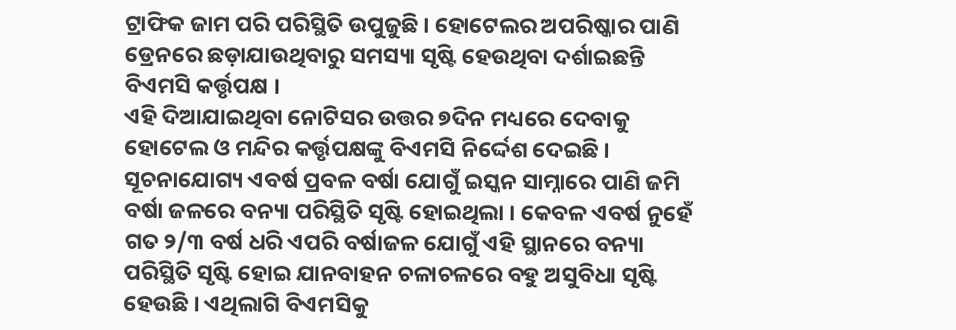ଟ୍ରାଫିକ ଜାମ ପରି ପରିସ୍ଥିତି ଉପୁଜୁଛି । ହୋଟେଲର ଅପରିଷ୍କାର ପାଣି ଡ୍ରେନରେ ଛଡ଼ାଯାଉଥିବାରୁ ସମସ୍ୟା ସୃଷ୍ଟି ହେଉଥିବା ଦର୍ଶାଇଛନ୍ତି ବିଏମସି କର୍ତ୍ତୃପକ୍ଷ ।
ଏହି ଦିଆଯାଇଥିବା ନୋଟିସର ଉତ୍ତର ୭ଦିନ ମଧ୍ୟରେ ଦେବାକୁ ହୋଟେଲ ଓ ମନ୍ଦିର କର୍ତ୍ତୃପକ୍ଷଙ୍କୁ ବିଏମସି ନିର୍ଦ୍ଦେଶ ଦେଇଛି ।
ସୂଚନାଯୋଗ୍ୟ ଏବର୍ଷ ପ୍ରବଳ ବର୍ଷା ଯୋଗୁଁ ଇସ୍କନ ସାମ୍ନାରେ ପାଣି ଜମି ବର୍ଷା ଜଳରେ ବନ୍ୟା ପରିସ୍ଥିତି ସୃଷ୍ଟି ହୋଇଥିଲା । କେବଳ ଏବର୍ଷ ନୁହେଁ ଗତ ୨/୩ ବର୍ଷ ଧରି ଏପରି ବର୍ଷାଜଳ ଯୋଗୁଁ ଏହି ସ୍ଥାନରେ ବନ୍ୟା ପରିସ୍ଥିତି ସୃଷ୍ଟି ହୋଇ ଯାନବାହନ ଚଳାଚଳରେ ବହୁ ଅସୁବିଧା ସୃଷ୍ଟି ହେଉଛି । ଏଥିଲାଗି ବିଏମସିକୁ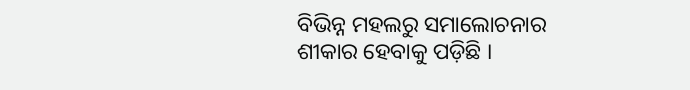ବିଭିନ୍ନ ମହଲରୁ ସମାଲୋଚନାର ଶୀକାର ହେବାକୁ ପଡ଼ିଛି ।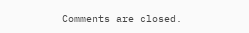Comments are closed.